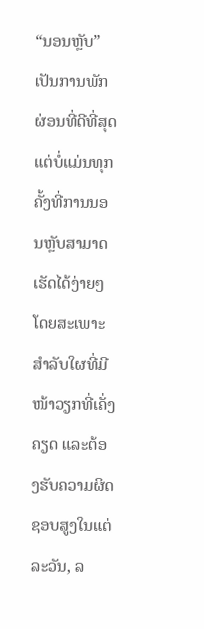“ນອນຫຼັບ” ເປັນການພັກຜ່ອນທີ່ດີທີ່ສຸດ ແຕ່ບໍ່ແມ່ນທຸກຄັ້ງທີ່ການນອນຫຼັບສາມາດເຮັດໄດ້ງ່າຍໆ ໂດຍສະເພາະສຳລັບໃຜທີ່ມີໜ້າວຽກທີ່ເຄັ່ງຄຽດ ແລະຕ້ອງຮັບຄວາມຜິດຊອບສູງໃນແຕ່ລະວັນ, ລ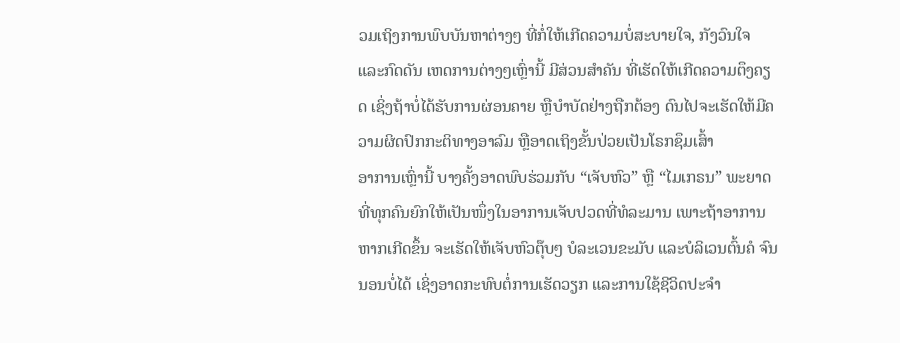ວມເຖິງການພົບບັນຫາຕ່າງໆ ທີ່ກໍ່ໃຫ້ເກີດຄວາມບໍ່ສະບາຍໃຈ, ກັງວົນໃຈ ແລະກົດດັນ ເຫດການຕ່າງໆເຫຼົ່ານີ້ ມີສ່ວນສຳຄັນ ທີ່ເຮັດໃຫ້ເກີດຄວາມຕຶງຄຽດ ເຊິ່ງຖ້າບໍ່ໄດ້ຮັບການຜ່ອນຄາຍ ຫຼືບຳບັດຢ່າງຖືກຕ້ອງ ດົນໄປຈະເຮັດໃຫ້ມີຄວາມຜິດປົກກະຕິທາງອາລົມ ຫຼືອາດເຖິງຂັ້ນປ່ວຍເປັນໂຣກຊຶມເສົ້າ
ອາການເຫຼົ່ານີ້ ບາງຄັ້ງອາດພົບຮ່ວມກັບ “ເຈັບຫົວ” ຫຼື “ໄມເກຣນ” ພະຍາດທີ່ທຸກຄົນຍົກໃຫ້ເປັນໜຶ່ງໃນອາການເຈັບປວດທີ່ທໍລະມານ ເພາະຖ້າອາການຫາກເກີດຂຶ້ນ ຈະເຮັດໃຫ້ເຈັບຫົວຕຸ໊ບໆ ບໍລະເວນຂະມັບ ແລະບໍລິເວນຕົ້ນຄໍ ຈົນນອນບໍ່ໄດ້ ເຊິ່ງອາດກະທົບຕໍ່ການເຮັດວຽກ ແລະການໃຊ້ຊີວິດປະຈຳ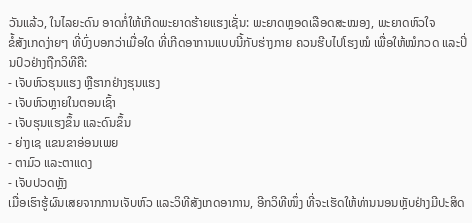ວັນແລ້ວ, ໃນໄລຍະດົນ ອາດກໍ່ໃຫ້ເກີດພະຍາດຮ້າຍແຮງເຊັ່ນ: ພະຍາດຫຼອດເລືອດສະໝອງ, ພະຍາດຫົວໃຈ
ຂໍ້ສັງເກດງ່າຍໆ ທີ່ບົ່ງບອກວ່າເມື່ອໃດ ທີ່ເກີດອາການແບບນີ້ກັບຮ່າງກາຍ ຄວນຮີບໄປໂຮງໝໍ ເພື່ອໃຫ້ໝໍກວດ ແລະປິ່ນປົວຢ່າງຖືກວິທີຄື:
- ເຈັບຫົວຮຸນແຮງ ຫຼືຮາກຢ່າງຮຸນແຮງ
- ເຈັບຫົວຫຼາຍໃນຕອນເຊົ້າ
- ເຈັບຮຸນແຮງຂຶ້ນ ແລະດົນຂຶ້ນ
- ຍ່າງເຊ ແຂນຂາອ່ອນເພຍ
- ຕາມົວ ແລະຕາແດງ
- ເຈັບປວດຫຼັງ
ເມື່ອເຮົາຮູ້ຜົນເສຍຈາກການເຈັບຫົວ ແລະວິທີສັງເກດອາການ, ອີກວິທີໜຶ່ງ ທີ່ຈະເຮັດໃຫ້ທ່ານນອນຫຼັບຢ່າງມີປະສິດ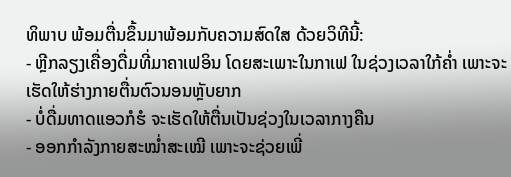ທິພາບ ພ້ອມຕື່ນຂຶ້ນມາພ້ອມກັບຄວາມສົດໃສ ດ້ວຍວິທີນີ້:
- ຫຼີກລຽງເຄື່ອງດື່ມທີ່ມາຄາເຟອິນ ໂດຍສະເພາະໃນກາເຟ ໃນຊ່ວງເວລາໃກ້ຄໍ່າ ເພາະຈະເຮັດໃຫ້ຮ່າງກາຍຕື່ນຕົວນອນຫຼັບຍາກ
- ບໍ່ດື່ມທາດແອວກໍຮໍ ຈະເຮັດໃຫ້ຕື່ນເປັນຊ່ວງໃນເວລາກາງຄືນ
- ອອກກຳລັງກາຍສະໝໍ່າສະເໝີ ເພາະຈະຊ່ວຍເພີ່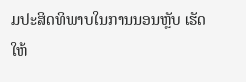ມປະສິດທິພາບໃນການນອນຫຼັບ ເຮັດໃຫ້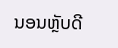ນອນຫຼັບດີ